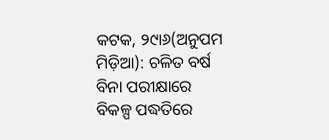କଟକ, ୨୯ା୬(ଅନୁପମ ମିଡ଼ିଆ): ଚଳିତ ବର୍ଷ ବିନା ପରୀକ୍ଷାରେ ବିକଳ୍ପ ପଦ୍ଧତିରେ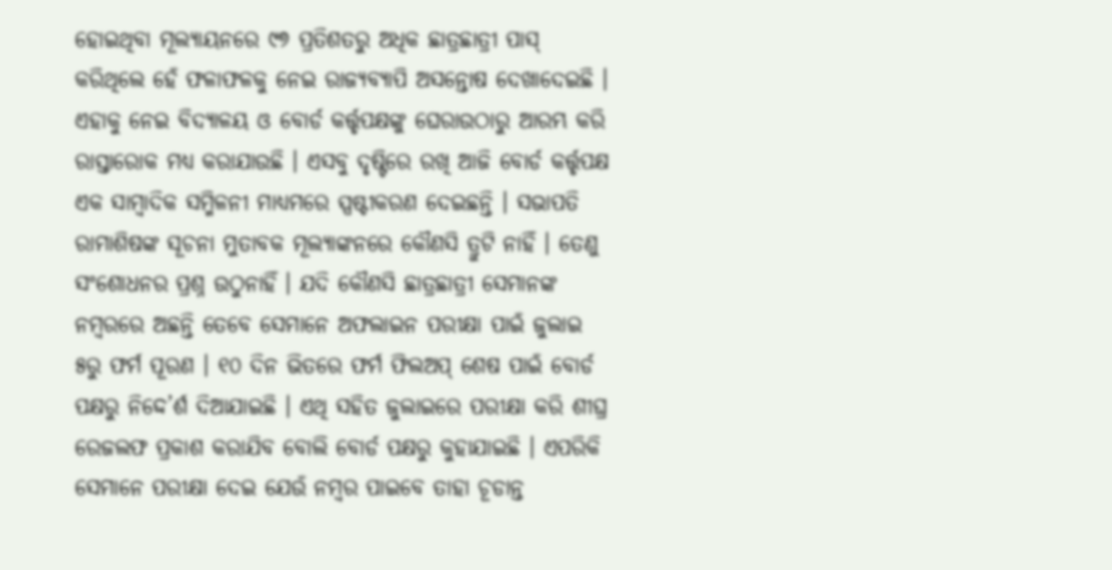ହୋଇଥିବା ମୂଲ୍ୟାୟନରେ ୯୭ ପ୍ରତିଶତରୁ ଅଧିକ ଛାତ୍ରଛାତ୍ରୀ ପାସ୍ କରିଥିଲେ ହେଁ ଫଳାଫଳକୁ ନେଇ ରାଜ୍ୟବ୍ୟାପି ଅସନ୍ତୋଷ ଦେଖାଦେଇଛି । ଏହାକୁ ନେଇ ବିଦ୍ୟାଳୟ ଓ ବୋର୍ଡ କର୍ତ୍ତୃପକ୍ଷଙ୍କୁ ଘେରାଉଠାରୁ ଆରମ୍ଭ କରି ରାସ୍ତାରୋକ ମଧ୍ୟ କରାଯାଉଛି । ଏସବୁ ଦୃଷ୍ଟିରେ ରଖି ଆଜି ବୋର୍ଡ କର୍ତ୍ତୃପକ୍ଷ ଏକ ସାମ୍ବାଦିକ ସମ୍ମିଳନୀ ମାଧ୍ୟମରେ ସ୍ପଷ୍ଟୀକରଣ ଦେଇଛନ୍ତି । ସଭାପତି ରାମାଶିଷଙ୍କ ସୂଚନା ମୁତାବକ ମୂଲ୍ୟାଙ୍କନରେ କୌଣସି ତ୍ରୁଟି ନାହିଁ । ତେଣୁ ସଂଶୋଧନର ପ୍ରଶ୍ନ ଉଠୁନାହିଁ । ଯଦି କୌଣସି ଛାତ୍ରଛାତ୍ରୀ ସେମାନଙ୍କ ନମ୍ବରରେ ଅଛନ୍ତି ତେବେ ସେମାନେ ଅଫଲାଇନ ପରୀକ୍ଷା ପାଇଁ ଜୁଲାଇ ୫ରୁ ଫର୍ମ ପୂରଣ । ୧୦ ଦିନ ଭିତରେ ଫର୍ମ ଫିଲଅପ୍ ଶେଷ ପାଇଁ ବୋର୍ଡ ପକ୍ଷରୁ ନିଦ୍ଦେ’ର୍ଶ ଦିଆଯାଇଛି । ଏଥି ସହିତ ଜୁଲାଇରେ ପରୀକ୍ଷା କରି ଶୀଘ୍ର ରେଜଲଫ ପ୍ରକାଶ କରାଯିବ ବୋଲି ବୋର୍ଡ ପକ୍ଷରୁ କୁହାଯାଇଛି । ଏପରିକି ସେମାନେ ପରୀକ୍ଷା ଦେଇ ଯେଉଁ ନମ୍ବର ପାଇବେ ତାହା ଚୂଡାନ୍ତ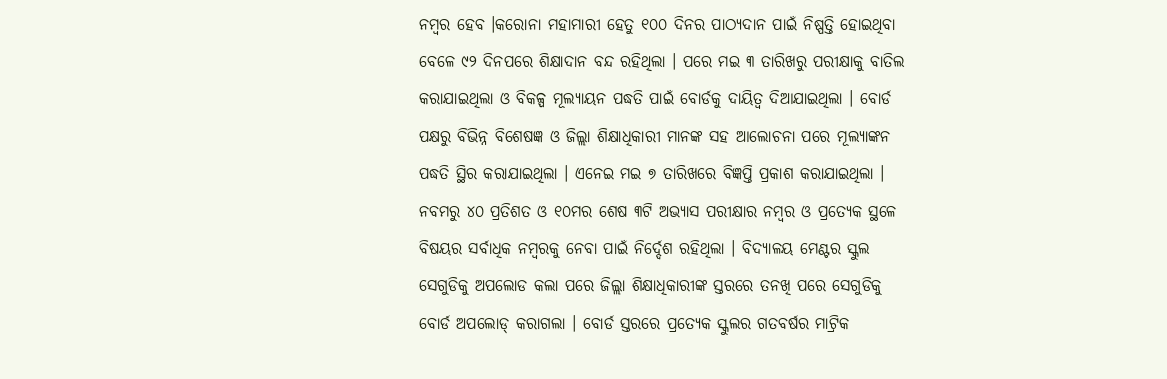ନମ୍ବର ହେବ ।କରୋନା ମହାମାରୀ ହେତୁ ୧୦୦ ଦିନର ପାଠ୍ୟଦାନ ପାଇଁ ନିଷ୍ପତ୍ତି ହୋଇଥିବା ବେଳେ ୯୨ ଦିନପରେ ଶିକ୍ଷାଦାନ ବନ୍ଦ ରହିଥିଲା । ପରେ ମଇ ୩ ତାରିଖରୁ ପରୀକ୍ଷାକୁ ବାତିଲ କରାଯାଇଥିଲା ଓ ବିକଳ୍ପ ମୂଲ୍ୟାୟନ ପଦ୍ଧତି ପାଇଁ ବୋର୍ଡକୁ ଦାୟିତ୍ୱ ଦିଆଯାଇଥିଲା । ବୋର୍ଡ ପକ୍ଷରୁ ବିଭିନ୍ନ ବିଶେଷଜ୍ଞ ଓ ଜିଲ୍ଲା ଶିକ୍ଷାଧିକାରୀ ମାନଙ୍କ ସହ ଆଲୋଚନା ପରେ ମୂଲ୍ୟାଙ୍କନ ପଦ୍ଧତି ସ୍ଥିର କରାଯାଇଥିଲା । ଏନେଇ ମଇ ୭ ତାରିଖରେ ବିଜ୍ଞପ୍ତି ପ୍ରକାଶ କରାଯାଇଥିଲା । ନବମରୁ ୪୦ ପ୍ରତିଶତ ଓ ୧୦ମର ଶେଷ ୩ଟି ଅଭ୍ୟାସ ପରୀକ୍ଷାର ନମ୍ବର ଓ ପ୍ରତ୍ୟେକ ସ୍ଥଳେ ବିଷୟର ସର୍ବାଧିକ ନମ୍ବରକୁ ନେବା ପାଇଁ ନିର୍ଦ୍ଦେଶ ରହିଥିଲା । ବିଦ୍ୟାଳୟ ମେଣ୍ଟର ସ୍କୁଲ ସେଗୁଡିକୁ ଅପଲୋଡ କଲା ପରେ ଜିଲ୍ଲା ଶିକ୍ଷାଧିକାରୀଙ୍କ ସ୍ତରରେ ତନଖି ପରେ ସେଗୁଡିକୁ ବୋର୍ଡ ଅପଲୋଡ୍ କରାଗଲା । ବୋର୍ଡ ସ୍ତରରେ ପ୍ରତ୍ୟେକ ସ୍କୁଲର ଗତବର୍ଷର ମାଟ୍ରିକ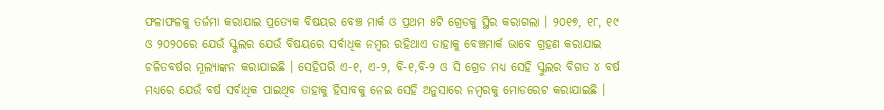ଫଳାଫଳକୁ ତର୍ଜମା କରାଯାଇ ପ୍ରତ୍ୟେକ ବିଷୟର ବେଞ୍ଚ ମାର୍କ ଓ ପ୍ରଥମ ୫ଟି ଗ୍ରେଡକୁ ସ୍ଥିର କରାଗଲା । ୨୦୧୭, ୧୮, ୧୯ ଓ ୨୦୨୦ରେ ଯେଉଁ ସ୍କୁଲର ଯେଉଁ ବିଷୟରେ ସର୍ବାଧିକ ନମ୍ବର ରହିଥାଏ ତାହାକୁ ବେଞ୍ଚମାର୍କ ଭାବେ ଗ୍ରହଣ କରାଯାଇ ଚଳିତବର୍ଷର ମୂଲ୍ୟାଙ୍କନ କରାଯାଇଛି । ସେହିପରି ଏ-୧, ଏ-୨, ବି-୧,ବି-୨ ଓ ସି ଗ୍ରେଡ ମଧ୍ୟ ସେହି ସ୍କୁଲର ବିଗତ ୪ ବର୍ଷ ମଧ୍ୟରେ ଯେଉଁ ବର୍ଷ ସର୍ବାଧିକ ପାଇଥିବ ତାହାକୁ ହିସାବକୁ ନେଇ ସେହି ଅନୁସାରେ ନମ୍ବରକୁ ମୋଡରେଟ କରାଯାଇଛି ।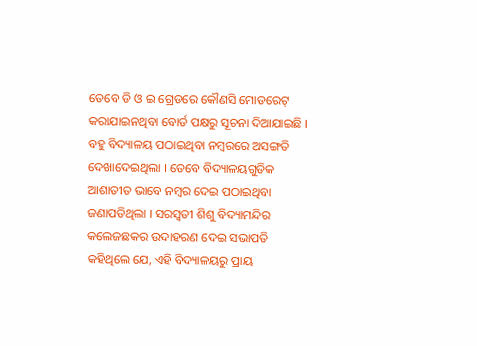ତେବେ ଡି ଓ ଇ ଗ୍ରେଡରେ କୌଣସି ମୋଡରେଟ୍ କରାଯାଇନଥିବା ବୋର୍ଡ ପକ୍ଷରୁ ସୂଚନା ଦିଆଯାଇଛି ।
ବହୁ ବିଦ୍ୟାଳୟ ପଠାଇଥିବା ନମ୍ବରରେ ଅସଙ୍ଗତି ଦେଖାଦେଇଥିଲା । ତେବେ ବିଦ୍ୟାଳୟଗୁଡିକ ଆଶାତୀତ ଭାବେ ନମ୍ବର ଦେଇ ପଠାଇଥିବା ଜଣାପଡିଥିଲା । ସରସ୍ୱତୀ ଶିଶୁ ବିଦ୍ୟାମନ୍ଦିର କଲେଜଛକର ଉଦାହରଣ ଦେଇ ସଭାପତି କହିଥିଲେ ଯେ, ଏହି ବିଦ୍ୟାଳୟରୁ ପ୍ରାୟ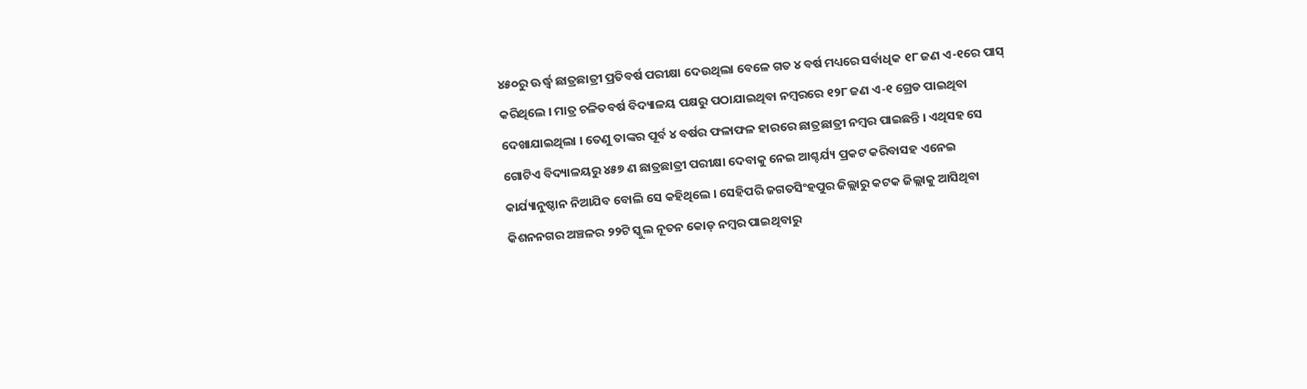୪୫୦ରୁ ଊର୍ଦ୍ଧ୍ୱ ଛାତ୍ରଛାତ୍ରୀ ପ୍ରତିବର୍ଷ ପରୀକ୍ଷା ଦେଉଥିଲା ବେଳେ ଗତ ୪ ବର୍ଷ ମଧ୍ୟରେ ସର୍ବାଧିକ ୧୮ ଜଣ ଏ-୧ରେ ପାସ୍ କରିଥିଲେ । ମାତ୍ର ଚଳିତବର୍ଷ ବିଦ୍ୟାଳୟ ପକ୍ଷରୁ ପଠାଯାଇଥିବା ନମ୍ବରରେ ୧୨୮ ଜଣ ଏ-୧ ଗ୍ରେଡ ପାଇଥିବା ଦେଖାଯାଇଥିଲା । ତେଣୁ ତାଙ୍କର ପୂର୍ବ ୪ ବର୍ଷର ଫଳାଫଳ ହାରରେ ଛାତ୍ରଛାତ୍ରୀ ନମ୍ବର ପାଇଛନ୍ତି । ଏଥିସହ ସେ ଗୋଟିଏ ବିଦ୍ୟାଳୟରୁ ୪୫୭ ଣ ଛାତ୍ରଛାତ୍ରୀ ପରୀକ୍ଷା ଦେବାକୁ ନେଇ ଆଶ୍ଚର୍ଯ୍ୟ ପ୍ରକଟ କରିବାସହ ଏନେଇ କାର୍ଯ୍ୟାନୁଷ୍ଠାନ ନିଆଯିବ ବୋଲି ସେ କହିଥିଲେ । ସେହିପରି ଜଗତସିଂହପୁର ଜିଲ୍ଲାରୁ କଟକ ଜିଲ୍ଲାକୁ ଆସିଥିବା କିଶନନଗର ଅଞ୍ଚଳର ୨୨ଟି ସ୍କୁଲ ନୂତନ କୋଡ୍ ନମ୍ବର ପାଇଥିବାରୁ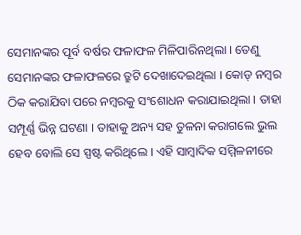ସେମାନଙ୍କର ପୂର୍ବ ବର୍ଷର ଫଳାଫଳ ମିଳିପାରିନଥିଲା । ତେଣୁ ସେମାନଙ୍କର ଫଳାଫଳରେ ତ୍ରୁଟି ଦେଖାଦେଇଥିଲା । କୋଡ୍ ନମ୍ବର ଠିକ କରାଯିବା ପରେ ନମ୍ବରକୁ ସଂଶୋଧନ କରାଯାଇଥିଲା । ତାହା ସମ୍ପୂର୍ଣ୍ଣ ଭିନ୍ନ ଘଟଣା । ତାହାକୁ ଅନ୍ୟ ସହ ତୁଳନା କରାଗଲେ ଭୁଲ ହେବ ବୋଲି ସେ ସ୍ପଷ୍ଟ କରିଥିଲେ । ଏହି ସାମ୍ବାଦିକ ସମ୍ମିଳନୀରେ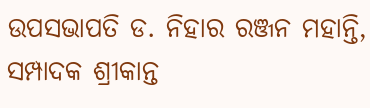ଉପସଭାପତି ଡ. ନିହାର ରଞ୍ଜନ ମହାନ୍ତି, ସମ୍ପାଦକ ଶ୍ରୀକାନ୍ତ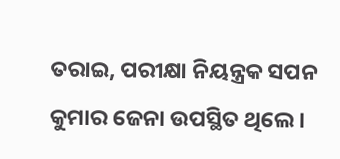ତରାଇ, ପରୀକ୍ଷା ନିୟନ୍ତ୍ରକ ସପନ କୁମାର ଜେନା ଉପସ୍ଥିତ ଥିଲେ ।